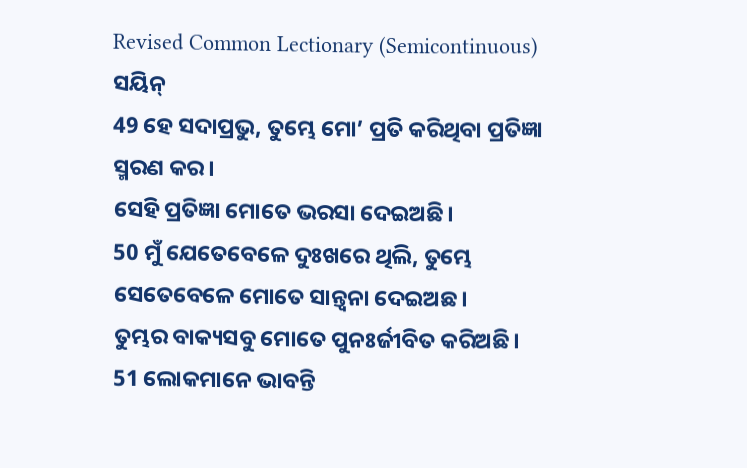Revised Common Lectionary (Semicontinuous)
ସୟିନ୍
49 ହେ ସଦାପ୍ରଭୁ, ତୁମ୍ଭେ ମୋ’ ପ୍ରତି କରିଥିବା ପ୍ରତିଜ୍ଞା ସ୍ମରଣ କର।
ସେହି ପ୍ରତିଜ୍ଞା ମୋତେ ଭରସା ଦେଇଅଛି।
50 ମୁଁ ଯେତେବେଳେ ଦୁଃଖରେ ଥିଲି, ତୁମ୍ଭେ ସେତେବେଳେ ମୋତେ ସାନ୍ତ୍ୱନା ଦେଇଅଛ।
ତୁମ୍ଭର ବାକ୍ୟସବୁ ମୋତେ ପୁନଃର୍ଜୀବିତ କରିଅଛି।
51 ଲୋକମାନେ ଭାବନ୍ତି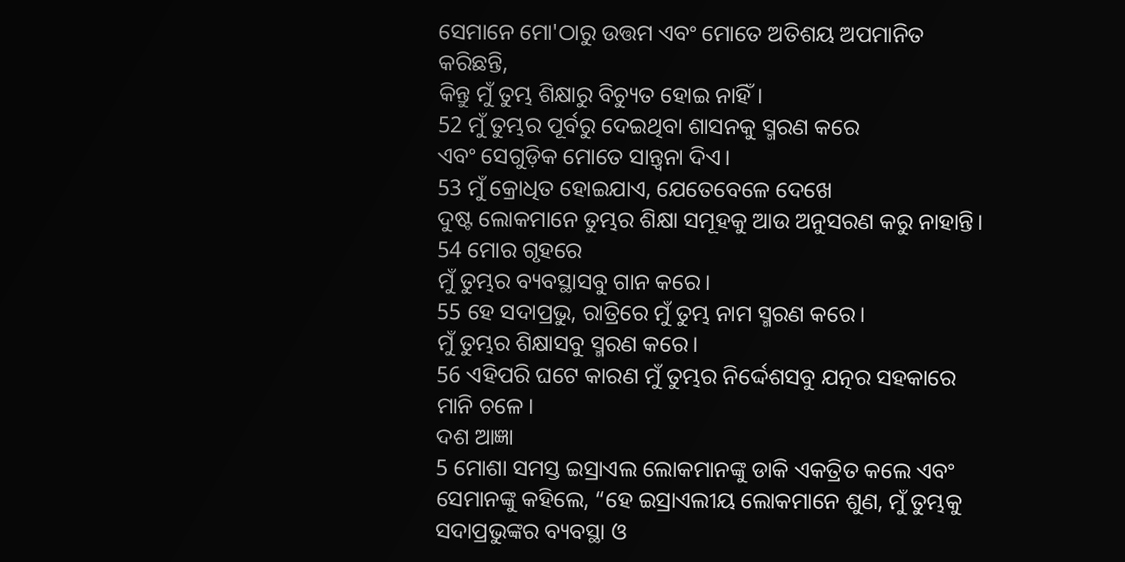ସେମାନେ ମୋ'ଠାରୁ ଉତ୍ତମ ଏବଂ ମୋତେ ଅତିଶୟ ଅପମାନିତ କରିଛନ୍ତି,
କିନ୍ତୁ ମୁଁ ତୁମ୍ଭ ଶିକ୍ଷାରୁ ବିଚ୍ୟୁତ ହୋଇ ନାହିଁ।
52 ମୁଁ ତୁମ୍ଭର ପୂର୍ବରୁ ଦେଇଥିବା ଶାସନକୁ ସ୍ମରଣ କରେ
ଏବଂ ସେଗୁଡ଼ିକ ମୋତେ ସାନ୍ତ୍ୱନା ଦିଏ।
53 ମୁଁ କ୍ରୋଧିତ ହୋଇଯାଏ, ଯେତେବେଳେ ଦେଖେ
ଦୁଷ୍ଟ ଲୋକମାନେ ତୁମ୍ଭର ଶିକ୍ଷା ସମୂହକୁ ଆଉ ଅନୁସରଣ କରୁ ନାହାନ୍ତି।
54 ମୋର ଗୃହରେ
ମୁଁ ତୁମ୍ଭର ବ୍ୟବସ୍ଥାସବୁ ଗାନ କରେ।
55 ହେ ସଦାପ୍ରଭୁ, ରାତ୍ରିରେ ମୁଁ ତୁମ୍ଭ ନାମ ସ୍ମରଣ କରେ।
ମୁଁ ତୁମ୍ଭର ଶିକ୍ଷାସବୁ ସ୍ମରଣ କରେ।
56 ଏହିପରି ଘଟେ କାରଣ ମୁଁ ତୁମ୍ଭର ନିର୍ଦ୍ଦେଶସବୁ ଯତ୍ନର ସହକାରେ ମାନି ଚଳେ।
ଦଶ ଆଜ୍ଞା
5 ମୋଶା ସମସ୍ତ ଇସ୍ରାଏଲ ଲୋକମାନଙ୍କୁ ଡାକି ଏକତ୍ରିତ କଲେ ଏବଂ ସେମାନଙ୍କୁ କହିଲେ, “ହେ ଇସ୍ରାଏଲୀୟ ଲୋକମାନେ ଶୁଣ, ମୁଁ ତୁମ୍ଭକୁ ସଦାପ୍ରଭୁଙ୍କର ବ୍ୟବସ୍ଥା ଓ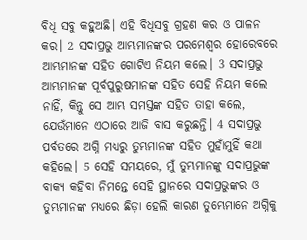ବିଧି ସବୁ କହୁଅଛି। ଏହି ବିଧିସବୁ ଗ୍ରହଣ କର ଓ ପାଳନ କର। 2 ସଦାପ୍ରଭୁ ଆମ୍ଭମାନଙ୍କର ପରମେଶ୍ୱର ହୋରେବରେ ଆମ୍ଭମାନଙ୍କ ସହିତ ଗୋଟିଏ ନିୟମ କଲେ। 3 ସଦାପ୍ରଭୁ ଆମ୍ଭମାନଙ୍କ ପୂର୍ବପୁରୁଷମାନଙ୍କ ସହିତ ସେହି ନିୟମ କଲେ ନାହିଁ, କିନ୍ତୁ ସେ ଆମ୍ଭ ସମସ୍ତଙ୍କ ସହିତ ତାହା କଲେ, ଯେଉଁମାନେ ଏଠାରେ ଆଜି ବାସ କରୁଛନ୍ତି। 4 ସଦାପ୍ରଭୁ ପର୍ବତରେ ଅଗ୍ନି ମଧ୍ୟରୁ ତୁମ୍ଭମାନଙ୍କ ସହିତ ମୁହାଁମୁହିଁ କଥା କହିଲେ। 5 ସେହି ସମୟରେ, ମୁଁ ତୁମ୍ଭମାନଙ୍କୁ ସଦାପ୍ରଭୁଙ୍କ ବାକ୍ୟ କହିବା ନିମନ୍ତେ ସେହି ସ୍ଥାନରେ ସଦାପ୍ରଭୁଙ୍କର ଓ ତୁମ୍ଭମାନଙ୍କ ମଧ୍ୟରେ ଛିଡ଼ା ହେଲି କାରଣ ତୁମ୍ଭେମାନେ ଅଗ୍ନିକୁ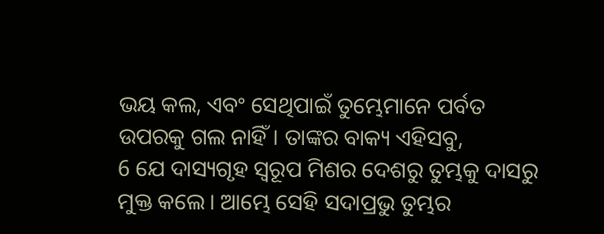ଭୟ କଲ, ଏବଂ ସେଥିପାଇଁ ତୁମ୍ଭେମାନେ ପର୍ବତ ଉପରକୁ ଗଲ ନାହିଁ। ତାଙ୍କର ବାକ୍ୟ ଏହିସବୁ,
6 ଯେ ଦାସ୍ୟଗୃହ ସ୍ୱରୂପ ମିଶର ଦେଶରୁ ତୁମ୍ଭକୁ ଦାସରୁ ମୁକ୍ତ କଲେ। ଆମ୍ଭେ ସେହି ସଦାପ୍ରଭୁ ତୁମ୍ଭର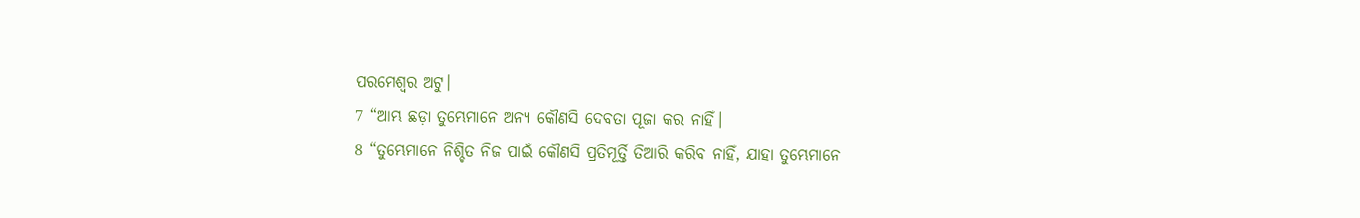ପରମେଶ୍ୱର ଅଟୁ।
7 “ଆମ୍ଭ ଛଡ଼ା ତୁମ୍ଭେମାନେ ଅନ୍ୟ କୌଣସି ଦେବତା ପୂଜା କର ନାହିଁ।
8 “ତୁମ୍ଭେମାନେ ନିଶ୍ଚିତ ନିଜ ପାଇଁ କୌଣସି ପ୍ରତିମୂର୍ତ୍ତି ତିଆରି କରିବ ନାହିଁ, ଯାହା ତୁମ୍ଭେମାନେ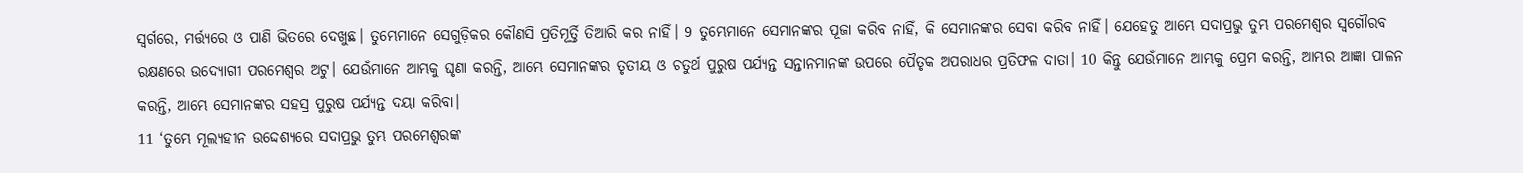ସ୍ୱର୍ଗରେ, ମର୍ତ୍ତ୍ୟରେ ଓ ପାଣି ଭିତରେ ଦେଖୁଛ। ତୁମ୍ଭେମାନେ ସେଗୁଡ଼ିକର କୌଣସି ପ୍ରତିମୂର୍ତ୍ତି ତିଆରି କର ନାହିଁ। 9 ତୁମ୍ଭେମାନେ ସେମାନଙ୍କର ପୂଜା କରିବ ନାହିଁ, କି ସେମାନଙ୍କର ସେବା କରିବ ନାହିଁ। ଯେହେତୁ ଆମ୍ଭେ ସଦାପ୍ରଭୁ ତୁମ୍ଭ ପରମେଶ୍ୱର ସ୍ୱଗୌରବ ରକ୍ଷଣରେ ଉଦ୍ଯୋଗୀ ପରମେଶ୍ୱର ଅଟୁ। ଯେଉଁମାନେ ଆମ୍ଭକୁ ଘୃଣା କରନ୍ତି, ଆମ୍ଭେ ସେମାନଙ୍କର ତୃତୀୟ ଓ ଚତୁର୍ଥ ପୁରୁଷ ପର୍ଯ୍ୟନ୍ତ ସନ୍ତାନମାନଙ୍କ ଉପରେ ପୈତୃକ ଅପରାଧର ପ୍ରତିଫଳ ଦାତା। 10 କିନ୍ତୁ ଯେଉଁମାନେ ଆମ୍ଭକୁ ପ୍ରେମ କରନ୍ତି, ଆମ୍ଭର ଆଜ୍ଞା ପାଳନ କରନ୍ତି, ଆମ୍ଭେ ସେମାନଙ୍କର ସହସ୍ର ପୁରୁଷ ପର୍ଯ୍ୟନ୍ତ ଦୟା କରିବା।
11 ‘ତୁମ୍ଭେ ମୂଲ୍ୟହୀନ ଉଦ୍ଦେଶ୍ୟରେ ସଦାପ୍ରଭୁ ତୁମ୍ଭ ପରମେଶ୍ୱରଙ୍କ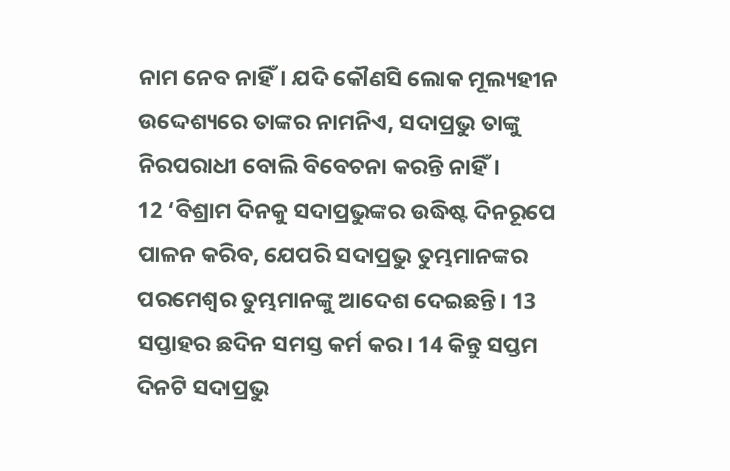ନାମ ନେବ ନାହିଁ। ଯଦି କୌଣସି ଲୋକ ମୂଲ୍ୟହୀନ ଉଦ୍ଦେଶ୍ୟରେ ତାଙ୍କର ନାମନିଏ, ସଦାପ୍ରଭୁ ତାଙ୍କୁ ନିରପରାଧୀ ବୋଲି ବିବେଚନା କରନ୍ତି ନାହିଁ।
12 ‘ବିଶ୍ରାମ ଦିନକୁ ସଦାପ୍ରଭୁଙ୍କର ଉଦ୍ଧିଷ୍ଟ ଦିନରୂପେ ପାଳନ କରିବ, ଯେପରି ସଦାପ୍ରଭୁ ତୁମ୍ଭମାନଙ୍କର ପରମେଶ୍ୱର ତୁମ୍ଭମାନଙ୍କୁ ଆଦେଶ ଦେଇଛନ୍ତି। 13 ସପ୍ତାହର ଛଦିନ ସମସ୍ତ କର୍ମ କର। 14 କିନ୍ତୁ ସପ୍ତମ ଦିନଟି ସଦାପ୍ରଭୁ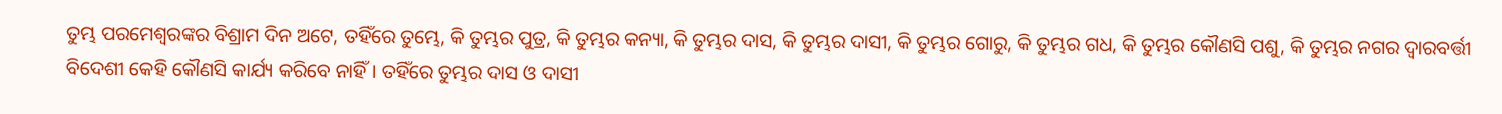ତୁମ୍ଭ ପରମେଶ୍ୱରଙ୍କର ବିଶ୍ରାମ ଦିନ ଅଟେ, ତହିଁରେ ତୁମ୍ଭେ, କି ତୁମ୍ଭର ପୁତ୍ର, କି ତୁମ୍ଭର କନ୍ୟା, କି ତୁମ୍ଭର ଦାସ, କି ତୁମ୍ଭର ଦାସୀ, କି ତୁମ୍ଭର ଗୋରୁ, କି ତୁମ୍ଭର ଗଧ, କି ତୁମ୍ଭର କୌଣସି ପଶୁ, କି ତୁମ୍ଭର ନଗର ଦ୍ୱାରବର୍ତ୍ତୀ ବିଦେଶୀ କେହି କୌଣସି କାର୍ଯ୍ୟ କରିବେ ନାହିଁ। ତହିଁରେ ତୁମ୍ଭର ଦାସ ଓ ଦାସୀ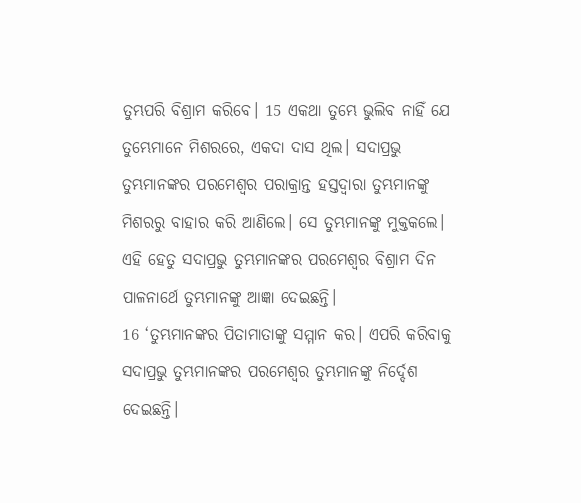ତୁମ୍ଭପରି ବିଶ୍ରାମ କରିବେ। 15 ଏକଥା ତୁମ୍ଭେ ଭୁଲିବ ନାହିଁ ଯେ ତୁମ୍ଭେମାନେ ମିଶରରେ, ଏକଦା ଦାସ ଥିଲ। ସଦାପ୍ରଭୁ ତୁମ୍ଭମାନଙ୍କର ପରମେଶ୍ୱର ପରାକ୍ରାନ୍ତ ହସ୍ତଦ୍ୱାରା ତୁମ୍ଭମାନଙ୍କୁ ମିଶରରୁ ବାହାର କରି ଆଣିଲେ। ସେ ତୁମ୍ଭମାନଙ୍କୁ ମୁକ୍ତକଲେ। ଏହି ହେତୁ ସଦାପ୍ରଭୁ ତୁମ୍ଭମାନଙ୍କର ପରମେଶ୍ୱର ବିଶ୍ରାମ ଦିନ ପାଳନାର୍ଥେ ତୁମ୍ଭମାନଙ୍କୁ ଆଜ୍ଞା ଦେଇଛନ୍ତି।
16 ‘ତୁମ୍ଭମାନଙ୍କର ପିତାମାତାଙ୍କୁ ସମ୍ମାନ କର। ଏପରି କରିବାକୁ ସଦାପ୍ରଭୁ ତୁମ୍ଭମାନଙ୍କର ପରମେଶ୍ୱର ତୁମ୍ଭମାନଙ୍କୁ ନିର୍ଦ୍ଦେଶ ଦେଇଛନ୍ତି।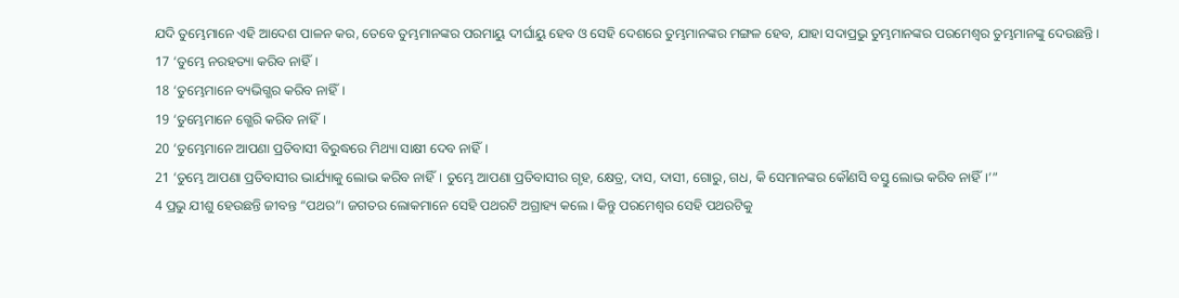ଯଦି ତୁମ୍ଭେମାନେ ଏହି ଆଦେଶ ପାଳନ କର, ତେବେ ତୁମ୍ଭମାନଙ୍କର ପରମାୟୁ ଦୀର୍ଘାୟୁ ହେବ ଓ ସେହି ଦେଶରେ ତୁମ୍ଭମାନଙ୍କର ମଙ୍ଗଳ ହେବ, ଯାହା ସଦାପ୍ରଭୁ ତୁମ୍ଭମାନଙ୍କର ପରମେଶ୍ୱର ତୁମ୍ଭମାନଙ୍କୁ ଦେଉଛନ୍ତି।
17 ‘ତୁମ୍ଭେ ନରହତ୍ୟା କରିବ ନାହିଁ।
18 ‘ତୁମ୍ଭେମାନେ ବ୍ୟଭିଗ୍ଭର କରିବ ନାହିଁ।
19 ‘ତୁମ୍ଭେମାନେ ଗ୍ଭେରି କରିବ ନାହିଁ।
20 ‘ତୁମ୍ଭେମାନେ ଆପଣା ପ୍ରତିବାସୀ ବିରୁଦ୍ଧରେ ମିଥ୍ୟା ସାକ୍ଷୀ ଦେବ ନାହିଁ।
21 ‘ତୁମ୍ଭେ ଆପଣା ପ୍ରତିବାସୀର ଭାର୍ଯ୍ୟାକୁ ଲୋଭ କରିବ ନାହିଁ। ତୁମ୍ଭେ ଆପଣା ପ୍ରତିବାସୀର ଗୃହ, କ୍ଷେତ୍ର, ଦାସ, ଦାସୀ, ଗୋରୁ, ଗଧ, କି ସେମାନଙ୍କର କୌଣସି ବସ୍ତୁ ଲୋଭ କରିବ ନାହିଁ।’”
4 ପ୍ରଭୁ ଯୀଶୁ ହେଉଛନ୍ତି ଜୀବନ୍ତ “ପଥର”। ଜଗତର ଲୋକମାନେ ସେହି ପଥରଟି ଅଗ୍ରାହ୍ୟ କଲେ। କିନ୍ତୁ ପରମେଶ୍ୱର ସେହି ପଥରଟିକୁ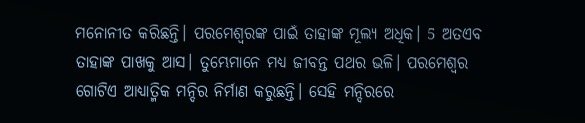ମନୋନୀତ କରିଛନ୍ତି। ପରମେଶ୍ୱରଙ୍କ ପାଇଁ ତାହାଙ୍କ ମୂଲ୍ୟ ଅଧିକ। 5 ଅତଏବ ତାହାଙ୍କ ପାଖକୁ ଆସ। ତୁମ୍ଭେମାନେ ମଧ୍ୟ ଜୀବନ୍ତ ପଥର ଭଳି। ପରମେଶ୍ୱର ଗୋଟିଏ ଆଧ୍ୟାତ୍ମିକ ମନ୍ଦିର ନିର୍ମାଣ କରୁଛନ୍ତି। ସେହି ମନ୍ଦିରରେ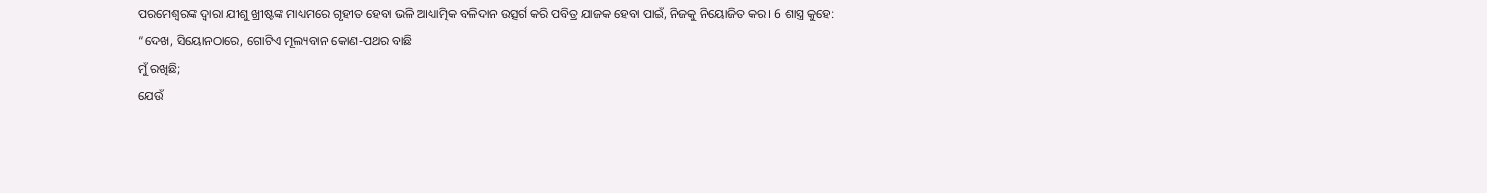ପରମେଶ୍ୱରଙ୍କ ଦ୍ୱାରା ଯୀଶୁ ଖ୍ରୀଷ୍ଟଙ୍କ ମାଧ୍ୟମରେ ଗୃହୀତ ହେବା ଭଳି ଆଧ୍ୟାତ୍ମିକ ବଳିଦାନ ଉତ୍ସର୍ଗ କରି ପବିତ୍ର ଯାଜକ ହେବା ପାଇଁ, ନିଜକୁ ନିୟୋଜିତ କର। 6 ଶାସ୍ତ୍ର କୁହେ:
“ଦେଖ, ସିୟୋନଠାରେ, ଗୋଟିଏ ମୂଲ୍ୟବାନ କୋଣ-ପଥର ବାଛି
ମୁଁ ରଖିଛି;
ଯେଉଁ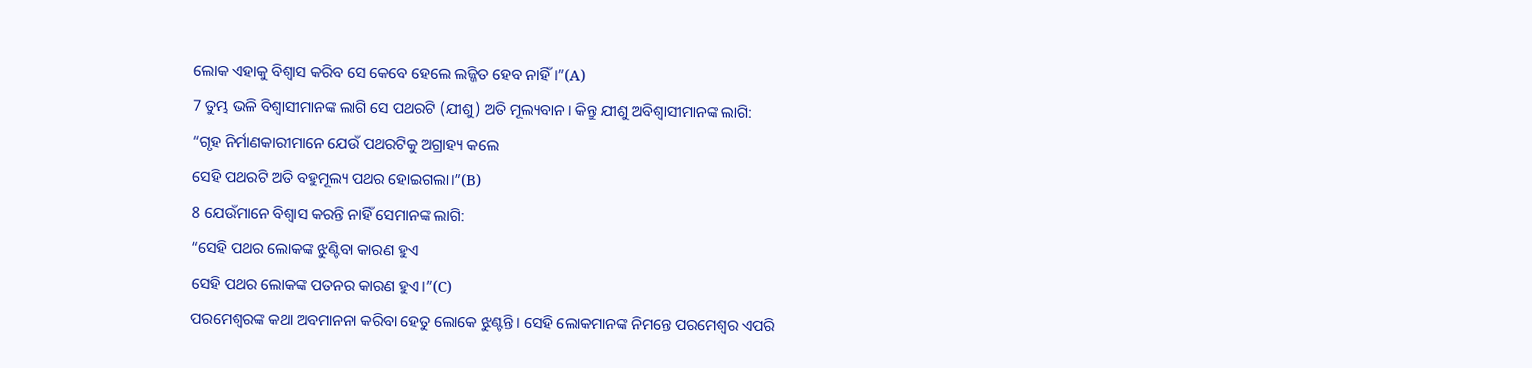ଲୋକ ଏହାକୁ ବିଶ୍ୱାସ କରିବ ସେ କେବେ ହେଲେ ଲଜ୍ଜିତ ହେବ ନାହିଁ।”(A)
7 ତୁମ୍ଭ ଭଳି ବିଶ୍ୱାସୀମାନଙ୍କ ଲାଗି ସେ ପଥରଟି (ଯୀଶୁ) ଅତି ମୂଲ୍ୟବାନ। କିନ୍ତୁ ଯୀଶୁ ଅବିଶ୍ୱାସୀମାନଙ୍କ ଲାଗି:
“ଗୃହ ନିର୍ମାଣକାରୀମାନେ ଯେଉଁ ପଥରଟିକୁ ଅଗ୍ରାହ୍ୟ କଲେ
ସେହି ପଥରଟି ଅତି ବହୁମୂଲ୍ୟ ପଥର ହୋଇଗଲା।”(B)
8 ଯେଉଁମାନେ ବିଶ୍ୱାସ କରନ୍ତି ନାହିଁ ସେମାନଙ୍କ ଲାଗି:
“ସେହି ପଥର ଲୋକଙ୍କ ଝୁଣ୍ଟିବା କାରଣ ହୁଏ
ସେହି ପଥର ଲୋକଙ୍କ ପତନର କାରଣ ହୁଏ।”(C)
ପରମେଶ୍ୱରଙ୍କ କଥା ଅବମାନନା କରିବା ହେତୁ ଲୋକେ ଝୁଣ୍ଟନ୍ତି। ସେହି ଲୋକମାନଙ୍କ ନିମନ୍ତେ ପରମେଶ୍ୱର ଏପରି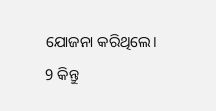ଯୋଜନା କରିଥିଲେ।
9 କିନ୍ତୁ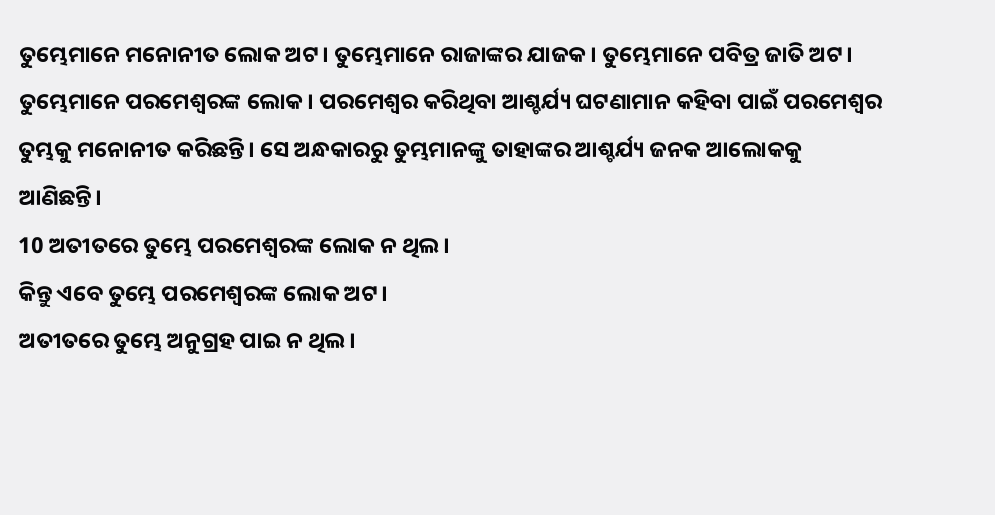ତୁମ୍ଭେମାନେ ମନୋନୀତ ଲୋକ ଅଟ। ତୁମ୍ଭେମାନେ ରାଜାଙ୍କର ଯାଜକ। ତୁମ୍ଭେମାନେ ପବିତ୍ର ଜାତି ଅଟ। ତୁମ୍ଭେମାନେ ପରମେଶ୍ୱରଙ୍କ ଲୋକ। ପରମେଶ୍ୱର କରିଥିବା ଆଶ୍ଚର୍ଯ୍ୟ ଘଟଣାମାନ କହିବା ପାଇଁ ପରମେଶ୍ୱର ତୁମ୍ଭକୁ ମନୋନୀତ କରିଛନ୍ତି। ସେ ଅନ୍ଧକାରରୁ ତୁମ୍ଭମାନଙ୍କୁ ତାହାଙ୍କର ଆଶ୍ଚର୍ଯ୍ୟ ଜନକ ଆଲୋକକୁ ଆଣିଛନ୍ତି।
10 ଅତୀତରେ ତୁମ୍ଭେ ପରମେଶ୍ୱରଙ୍କ ଲୋକ ନ ଥିଲ।
କିନ୍ତୁ ଏବେ ତୁମ୍ଭେ ପରମେଶ୍ୱରଙ୍କ ଲୋକ ଅଟ।
ଅତୀତରେ ତୁମ୍ଭେ ଅନୁଗ୍ରହ ପାଇ ନ ଥିଲ।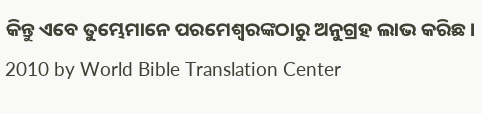କିନ୍ତୁ ଏବେ ତୁମ୍ଭେମାନେ ପରମେଶ୍ୱରଙ୍କଠାରୁ ଅନୁଗ୍ରହ ଲାଭ କରିଛ।
2010 by World Bible Translation Center